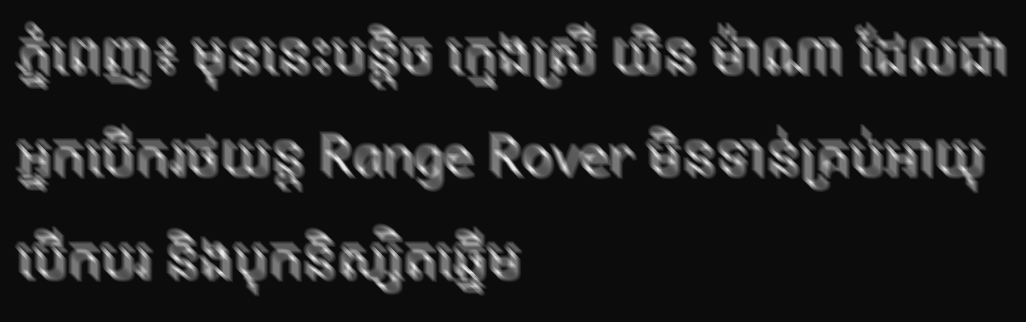ភ្នំពេញ៖ មុននេះបន្តិច ក្មេងស្រី យិន ម៉ាណា ដែលជាអ្នកបើករថយន្ត Range Rover មិនទាន់គ្រប់អាយុបើកបរ និងបុកនិស្សិតឆ្នើម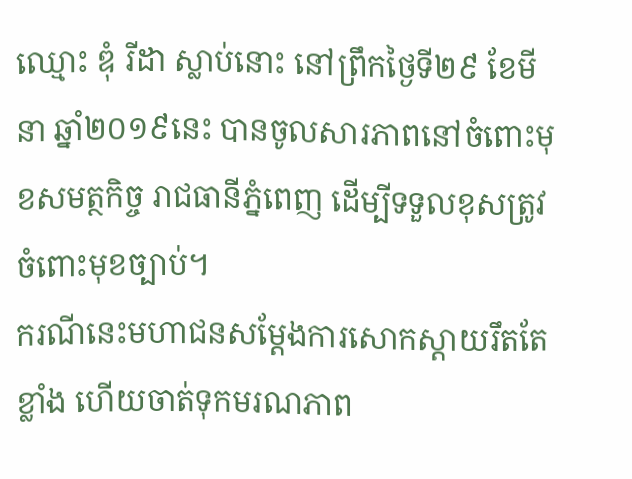ឈ្មោះ ឌុំ រីដា ស្លាប់នោះ នៅព្រឹកថ្ងៃទី២៩ ខែមីនា ឆ្នាំ២០១៩នេះ បានចូលសារភាពនៅចំពោះមុខសមត្ថកិច្ច រាជធានីភ្នំពេញ ដើម្បីទទួលខុសត្រូវចំពោះមុខច្បាប់។
ករណីនេះមហាជនសម្តែងការសោកស្តាយរឹតតែខ្លាំង ហើយចាត់ទុកមរណភាព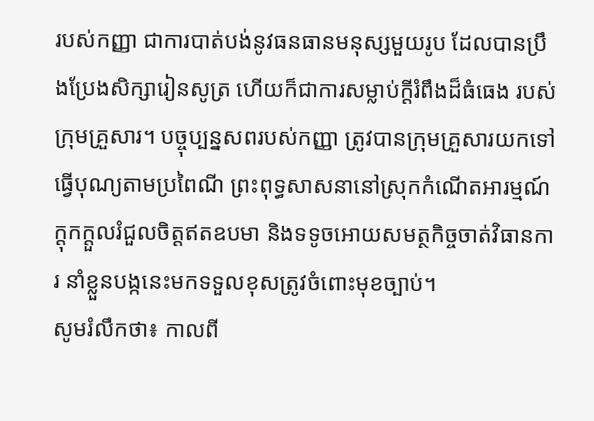របស់កញ្ញា ជាការបាត់បង់នូវធនធានមនុស្សមួយរូប ដែលបានប្រឹងប្រែងសិក្សារៀនសូត្រ ហើយក៏ជាការសម្លាប់ក្តីរំពឹងដ៏ធំធេង របស់ក្រុមគ្រួសារ។ បច្ចុប្បន្នសពរបស់កញ្ញា ត្រូវបានក្រុមគ្រួសារយកទៅធ្វើបុណ្យតាមប្រពៃណី ព្រះពុទ្ធសាសនានៅស្រុកកំណើតអារម្មណ៍ក្តុកក្តួលរំជួលចិត្តឥតឧបមា និងទទូចអោយសមត្ថកិច្ចចាត់វិធានការ នាំខ្លួនបង្កនេះមកទទួលខុសត្រូវចំពោះមុខច្បាប់។
សូមរំលឹកថា៖ កាលពី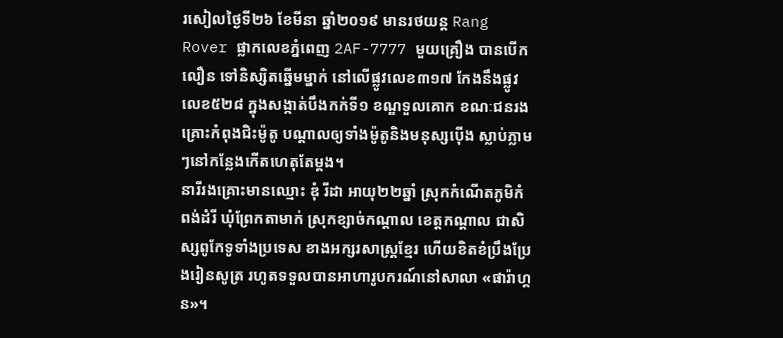រសៀលថ្ងៃទី២៦ ខែមីនា ឆ្នាំ២០១៩ មានរថយន្ត Rang Rover ផ្លាកលេខភ្នំពេញ 2AF-7777 មួយគ្រឿង បានបើកលឿន ទៅនិស្សិតឆ្នើមម្នាក់ នៅលើផ្លូវលេខ៣១៧ កែងនឹងផ្លូវលេខ៥២៨ ក្នុងសង្កាត់បឹងកក់ទី១ ខណ្ឌទួលគោក ខណៈជនរងគ្រោះកំពុងជិះម៉ូតូ បណ្តាលឲ្យទាំងម៉ូតូនិងមនុស្សប៉ើង ស្លាប់ភ្លាមៗនៅកន្លែងកើតហេតុតែម្តង។
នារីរងគ្រោះមានឈ្មោះ ឌុំ រីដា អាយុ២២ឆ្នាំ ស្រុកកំណើតភូមិកំពង់ដំរី ឃុំព្រែកតាមាក់ ស្រុកខ្សាច់កណ្ដាល ខេត្តកណ្ដាល ជាសិស្សពូកែទូទាំងប្រទេស ខាងអក្សរសាស្រ្តខ្មែរ ហើយខិតខំប្រឹងប្រែងរៀនសូត្រ រហូតទទួលបានអាហារូបករណ៍នៅសាលា «ផារ៉ាហ្គន»។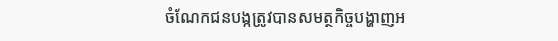ចំណែកជនបង្កត្រូវបានសមត្ថកិច្ចបង្ហាញអ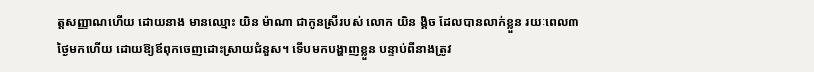ត្តសញ្ញាណហើយ ដោយនាង មានឈ្មោះ យិន ម៉ាណា ជាកូនស្រីរបស់ លោក យិន ង្គិច ដែលបានលាក់ខ្លួន រយៈពេល៣ថ្ងៃមកហើយ ដោយឱ្យឪពុកចេញដោះស្រាយជំនួស។ ទើបមកបង្ហាញខ្លួន បន្ទាប់ពីនាងត្រូវ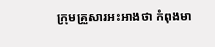ក្រុមគ្រួសារអះអាងថា កំពុងមា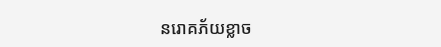នរោគភ័យខ្លាច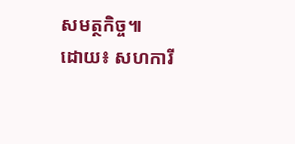សមត្ថកិច្ច៕
ដោយ៖ សហការី